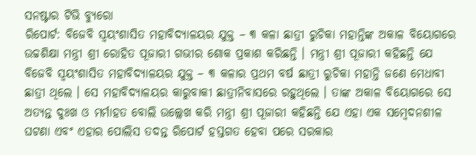ସନଷ୍ଟାର ଟିଭି ବ୍ୟୁରୋ
ରିପୋର୍ଟ: ବିଜେବି ସ୍ଵୟଂଶାସିତ ମହାବିଦ୍ୟାଳୟର ଯୁକ୍ତ – ୩ କଳା ଛାତ୍ରୀ ରୁଚିକା ମହାନ୍ତିଙ୍କ ଅକାଳ ବିୟୋଗରେ ଉଚ୍ଚଶିକ୍ଷା ମନ୍ତ୍ରୀ ଶ୍ରୀ ରୋହିତ ପୂଜାରୀ ଗଭୀର ଶୋକ ପ୍ରକାଶ କରିଛନ୍ତି । ମନ୍ତ୍ରୀ ଶ୍ରୀ ପୂଜାରୀ କହିଛନ୍ତି ଯେ ବିଜେବି ସ୍ଵୟଂଶାସିତ ମହାବିଦ୍ୟାଳୟର ଯୁକ୍ତ – ୩ କଳାର ପ୍ରଥମ ବର୍ଷ ଛାତ୍ରୀ ରୁଚିକା ମହାନ୍ତି ଜଣେ ମେଧାବୀ ଛାତ୍ରୀ ଥିଲେ । ସେ ମହାବିଦ୍ୟାଳୟର କାରୁବାକୀ ଛାତ୍ରୀନିବାସରେ ରହୁଥିଲେ । ତାଙ୍କ ଅକାଳ ବିୟୋଗରେ ସେ ଅତ୍ୟନ୍ତ ଦୁଃଖ ଓ ମର୍ମାହତ ବୋଲି ଉଲ୍ଲେଖ କରି ମନ୍ତ୍ରୀ ଶ୍ରୀ ପୂଜାରୀ କହିଛନ୍ତି ଯେ ଏହା ଏକ ସମ୍ବେଦନଶୀଳ ଘଟଣା ଏବଂ ଏହାର ପୋଲିସ ତଦନ୍ତ ରିପୋର୍ଟ ହସ୍ତଗତ ହେବା ପରେ ସରକାର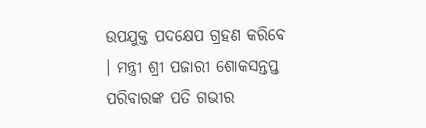ଉପଯୁକ୍ତ ପଦକ୍ଷେପ ଗ୍ରହଣ କରିବେ । ମନ୍ତ୍ରୀ ଶ୍ରୀ ପଜାରୀ ଶୋକସନ୍ତପ୍ତ ପରିବାରଙ୍କ ପତି ଗଭୀର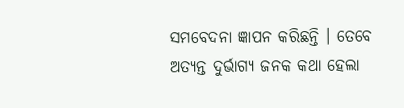ସମବେଦନା ଜ୍ଞାପନ କରିଛନ୍ତି । ତେବେ ଅତ୍ୟନ୍ତ ଦୁର୍ଭାଗ୍ୟ ଜନକ କଥା ହେଲା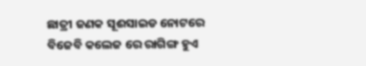ଛାତ୍ରୀ ଜଣକ ସୂଈସାଇଡ ନୋଟରେ ବିଜେବି କଲେଜ ରେ ରାଗିଙ୍ଗ ହୁଏ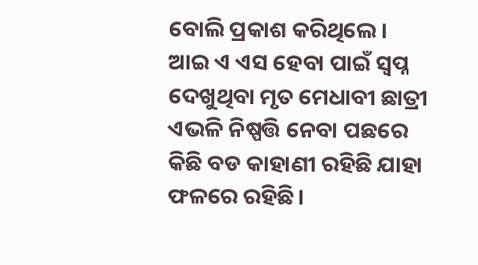ବୋଲି ପ୍ରକାଶ କରିଥିଲେ। ଆଇ ଏ ଏସ ହେବା ପାଇଁ ସ୍ବପ୍ନ ଦେଖୁଥିବା ମୃତ ମେଧାବୀ ଛାତ୍ରୀ ଏଭଳି ନିଷ୍ପତ୍ତି ନେବା ପଛରେ କିଛି ବଡ କାହାଣୀ ରହିଛି ଯାହା ଫଳରେ ରହିଛି।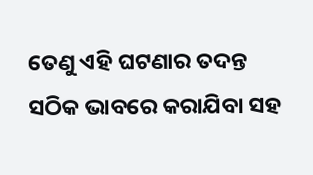ତେଣୁ ଏହି ଘଟଣାର ତଦନ୍ତ ସଠିକ ଭାବରେ କରାଯିବା ସହ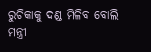ରୁଚିକାକୁ ଦଣ୍ଡ ମିଳିବ ବୋଲି ମନ୍ତ୍ରୀ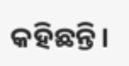କହିଛନ୍ତି।